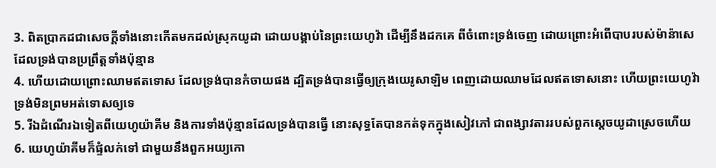3. ពិតប្រាកដជាសេចក្តីទាំងនោះកើតមកដល់ស្រុកយូដា ដោយបង្គាប់នៃព្រះយេហូវ៉ា ដើម្បីនឹងដកគេ ពីចំពោះទ្រង់ចេញ ដោយព្រោះអំពើបាបរបស់ម៉ាន៉ាសេ ដែលទ្រង់បានប្រព្រឹត្តទាំងប៉ុន្មាន
4. ហើយដោយព្រោះឈាមឥតទោស ដែលទ្រង់បានកំចាយផង ដ្បិតទ្រង់បានធ្វើឲ្យក្រុងយេរូសាឡិម ពេញដោយឈាមដែលឥតទោសនោះ ហើយព្រះយេហូវ៉ាទ្រង់មិនព្រមអត់ទោសឲ្យទេ
5. រីឯដំណើរឯទៀតពីយេហូយ៉ាគីម និងការទាំងប៉ុន្មានដែលទ្រង់បានធ្វើ នោះសុទ្ធតែបានកត់ទុកក្នុងសៀវភៅ ជាពង្សាវតាររបស់ពួកស្តេចយូដាស្រេចហើយ
6. យេហូយ៉ាគីមក៏ផ្ទំលក់ទៅ ជាមួយនឹងពួកអយ្យកោ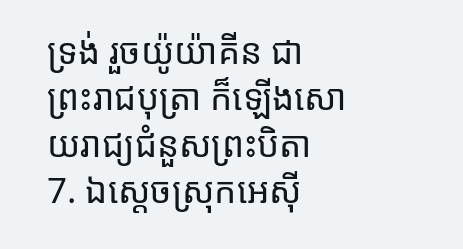ទ្រង់ រួចយ៉ូយ៉ាគីន ជាព្រះរាជបុត្រា ក៏ឡើងសោយរាជ្យជំនួសព្រះបិតា
7. ឯស្តេចស្រុកអេស៊ី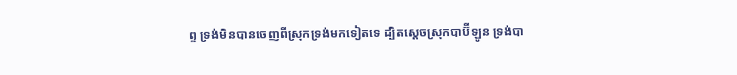ព្ទ ទ្រង់មិនបានចេញពីស្រុកទ្រង់មកទៀតទេ ដ្បិតស្តេចស្រុកបាប៊ីឡូន ទ្រង់បា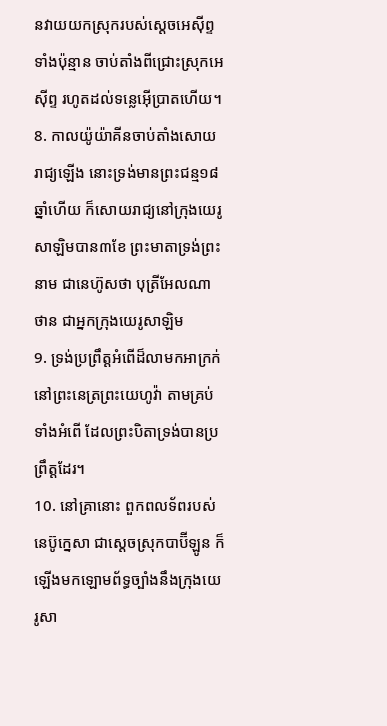នវាយយកស្រុករបស់ស្តេចអេស៊ីព្ទទាំងប៉ុន្មាន ចាប់តាំងពីជ្រោះស្រុកអេស៊ីព្ទ រហូតដល់ទន្លេអ៊ើប្រាតហើយ។
8. កាលយ៉ូយ៉ាគីនចាប់តាំងសោយរាជ្យឡើង នោះទ្រង់មានព្រះជន្ម១៨ឆ្នាំហើយ ក៏សោយរាជ្យនៅក្រុងយេរូសាឡិមបាន៣ខែ ព្រះមាតាទ្រង់ព្រះនាម ជានេហ៊ូសថា បុត្រីអែលណាថាន ជាអ្នកក្រុងយេរូសាឡិម
9. ទ្រង់ប្រព្រឹត្តអំពើដ៏លាមកអាក្រក់ នៅព្រះនេត្រព្រះយេហូវ៉ា តាមគ្រប់ទាំងអំពើ ដែលព្រះបិតាទ្រង់បានប្រព្រឹត្តដែរ។
10. នៅគ្រានោះ ពួកពលទ័ពរបស់នេប៊ូក្នេសា ជាស្តេចស្រុកបាប៊ីឡូន ក៏ឡើងមកឡោមព័ទ្ធច្បាំងនឹងក្រុងយេរូសា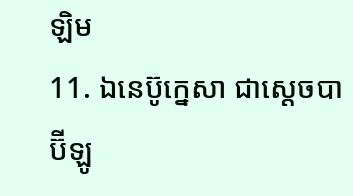ឡិម
11. ឯនេប៊ូក្នេសា ជាស្តេចបាប៊ីឡូ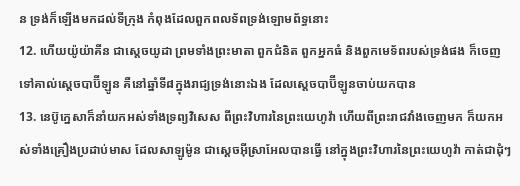ន ទ្រង់ក៏ឡើងមកដល់ទីក្រុង កំពុងដែលពួកពលទ័ពទ្រង់ឡោមព័ទ្ធនោះ
12. ហើយយ៉ូយ៉ាគីន ជាស្តេចយូដា ព្រមទាំងព្រះមាតា ពួកជំនិត ពួកអ្នកធំ និងពួកមេទ័ពរបស់ទ្រង់ផង ក៏ចេញទៅគាល់ស្តេចបាប៊ីឡូន គឺនៅឆ្នាំទី៨ក្នុងរាជ្យទ្រង់នោះឯង ដែលស្តេចបាប៊ីឡូនចាប់យកបាន
13. នេប៊ូក្នេសាក៏នាំយកអស់ទាំងទ្រព្យវិសេស ពីព្រះវិហារនៃព្រះយេហូវ៉ា ហើយពីព្រះរាជវាំងចេញមក ក៏យកអស់ទាំងគ្រឿងប្រដាប់មាស ដែលសាឡូម៉ូន ជាស្តេចអ៊ីស្រាអែលបានធ្វើ នៅក្នុងព្រះវិហារនៃព្រះយេហូវ៉ា កាត់ជាដុំៗ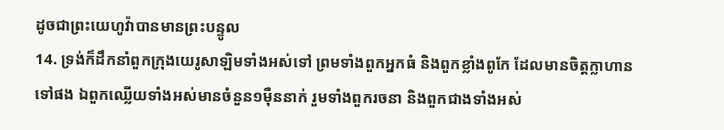ដូចជាព្រះយេហូវ៉ាបានមានព្រះបន្ទូល
14. ទ្រង់ក៏ដឹកនាំពួកក្រុងយេរូសាឡិមទាំងអស់ទៅ ព្រមទាំងពួកអ្នកធំ និងពួកខ្លាំងពូកែ ដែលមានចិត្តក្លាហានទៅផង ឯពួកឈ្លើយទាំងអស់មានចំនួន១ម៉ឺននាក់ រួមទាំងពួករចនា និងពួកជាងទាំងអស់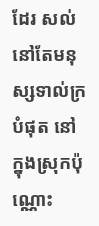ដែរ សល់នៅតែមនុស្សទាល់ក្របំផុត នៅក្នុងស្រុកប៉ុណ្ណោះ